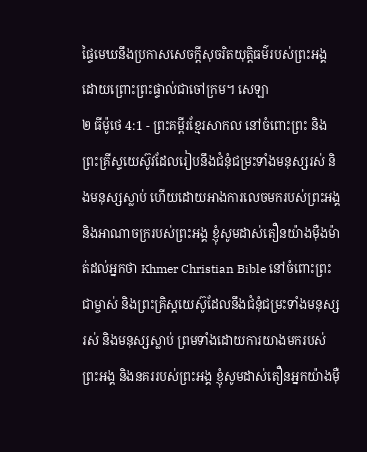ផ្ទៃមេឃនឹងប្រកាសសេចក្ដីសុចរិតយុត្តិធម៌របស់ព្រះអង្គ ដោយព្រោះព្រះផ្ទាល់ជាចៅក្រម។ សេឡា
២ ធីម៉ូថេ 4:1 - ព្រះគម្ពីរខ្មែរសាកល នៅចំពោះព្រះ និងព្រះគ្រីស្ទយេស៊ូវដែលរៀបនឹងជំនុំជម្រះទាំងមនុស្សរស់ និងមនុស្សស្លាប់ ហើយដោយអាងការលេចមករបស់ព្រះអង្គ និងអាណាចក្ររបស់ព្រះអង្គ ខ្ញុំសូមដាស់តឿនយ៉ាងម៉ឺងម៉ាត់ដល់អ្នកថា Khmer Christian Bible នៅចំពោះព្រះជាម្ចាស់ និងព្រះគ្រិស្ដយេស៊ូដែលនឹងជំនុំជម្រះទាំងមនុស្សរស់ និងមនុស្សស្លាប់ ព្រមទាំងដោយការយាងមករបស់ព្រះអង្គ និងនគររបស់ព្រះអង្គ ខ្ញុំសូមដាស់តឿនអ្នកយ៉ាងម៉ឺ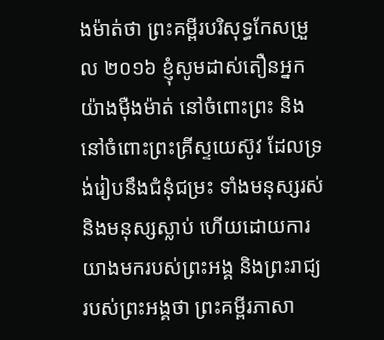ងម៉ាត់ថា ព្រះគម្ពីរបរិសុទ្ធកែសម្រួល ២០១៦ ខ្ញុំសូមដាស់តឿនអ្នកយ៉ាងម៉ឺងម៉ាត់ នៅចំពោះព្រះ និងនៅចំពោះព្រះគ្រីស្ទយេស៊ូវ ដែលទ្រង់រៀបនឹងជំនុំជម្រះ ទាំងមនុស្សរស់ និងមនុស្សស្លាប់ ហើយដោយការយាងមករបស់ព្រះអង្គ និងព្រះរាជ្យរបស់ព្រះអង្គថា ព្រះគម្ពីរភាសា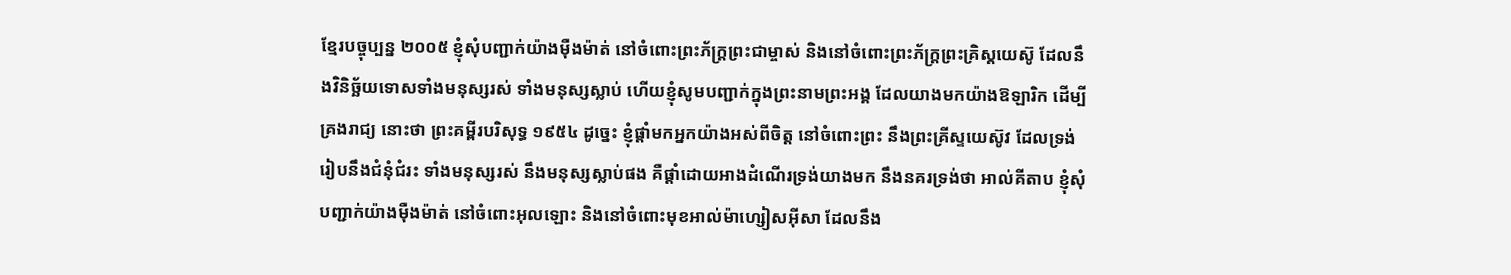ខ្មែរបច្ចុប្បន្ន ២០០៥ ខ្ញុំសុំបញ្ជាក់យ៉ាងម៉ឺងម៉ាត់ នៅចំពោះព្រះភ័ក្ត្រព្រះជាម្ចាស់ និងនៅចំពោះព្រះភ័ក្ត្រព្រះគ្រិស្តយេស៊ូ ដែលនឹងវិនិច្ឆ័យទោសទាំងមនុស្សរស់ ទាំងមនុស្សស្លាប់ ហើយខ្ញុំសូមបញ្ជាក់ក្នុងព្រះនាមព្រះអង្គ ដែលយាងមកយ៉ាងឱឡារិក ដើម្បីគ្រងរាជ្យ នោះថា ព្រះគម្ពីរបរិសុទ្ធ ១៩៥៤ ដូច្នេះ ខ្ញុំផ្តាំមកអ្នកយ៉ាងអស់ពីចិត្ត នៅចំពោះព្រះ នឹងព្រះគ្រីស្ទយេស៊ូវ ដែលទ្រង់រៀបនឹងជំនុំជំរះ ទាំងមនុស្សរស់ នឹងមនុស្សស្លាប់ផង គឺផ្តាំដោយអាងដំណើរទ្រង់យាងមក នឹងនគរទ្រង់ថា អាល់គីតាប ខ្ញុំសុំបញ្ជាក់យ៉ាងម៉ឺងម៉ាត់ នៅចំពោះអុលឡោះ និងនៅចំពោះមុខអាល់ម៉ាហ្សៀសអ៊ីសា ដែលនឹង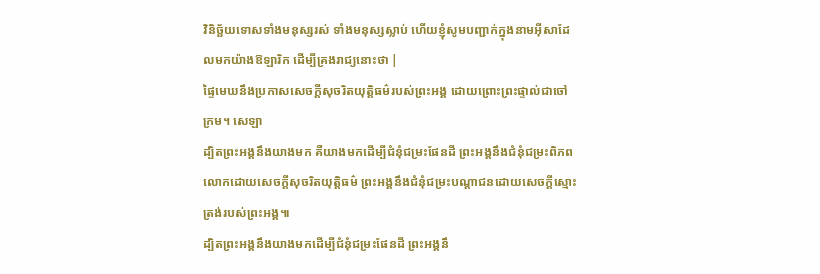វិនិច្ឆ័យទោសទាំងមនុស្សរស់ ទាំងមនុស្សស្លាប់ ហើយខ្ញុំសូមបញ្ជាក់ក្នុងនាមអ៊ីសាដែលមកយ៉ាងឱឡារិក ដើម្បីគ្រងរាជ្យនោះថា |
ផ្ទៃមេឃនឹងប្រកាសសេចក្ដីសុចរិតយុត្តិធម៌របស់ព្រះអង្គ ដោយព្រោះព្រះផ្ទាល់ជាចៅក្រម។ សេឡា
ដ្បិតព្រះអង្គនឹងយាងមក គឺយាងមកដើម្បីជំនុំជម្រះផែនដី ព្រះអង្គនឹងជំនុំជម្រះពិភពលោកដោយសេចក្ដីសុចរិតយុត្តិធម៌ ព្រះអង្គនឹងជំនុំជម្រះបណ្ដាជនដោយសេចក្ដីស្មោះត្រង់របស់ព្រះអង្គ៕
ដ្បិតព្រះអង្គនឹងយាងមកដើម្បីជំនុំជម្រះផែនដី ព្រះអង្គនឹ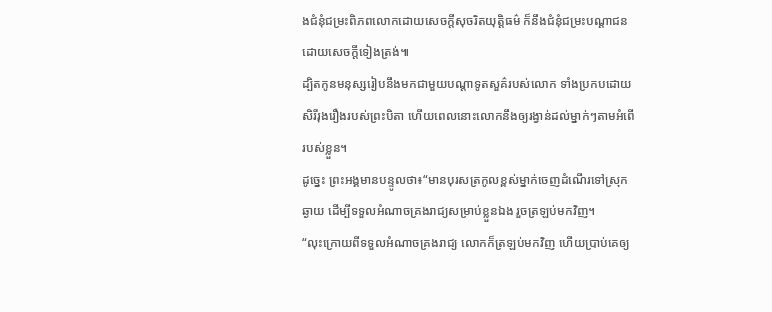ងជំនុំជម្រះពិភពលោកដោយសេចក្ដីសុចរិតយុត្តិធម៌ ក៏នឹងជំនុំជម្រះបណ្ដាជនដោយសេចក្ដីទៀងត្រង់៕
ដ្បិតកូនមនុស្សរៀបនឹងមកជាមួយបណ្ដាទូតសួគ៌របស់លោក ទាំងប្រកបដោយសិរីរុងរឿងរបស់ព្រះបិតា ហើយពេលនោះលោកនឹងឲ្យរង្វាន់ដល់ម្នាក់ៗតាមអំពើរបស់ខ្លួន។
ដូច្នេះ ព្រះអង្គមានបន្ទូលថា៖“មានបុរសត្រកូលខ្ពស់ម្នាក់ចេញដំណើរទៅស្រុកឆ្ងាយ ដើម្បីទទួលអំណាចគ្រងរាជ្យសម្រាប់ខ្លួនឯង រួចត្រឡប់មកវិញ។
“លុះក្រោយពីទទួលអំណាចគ្រងរាជ្យ លោកក៏ត្រឡប់មកវិញ ហើយប្រាប់គេឲ្យ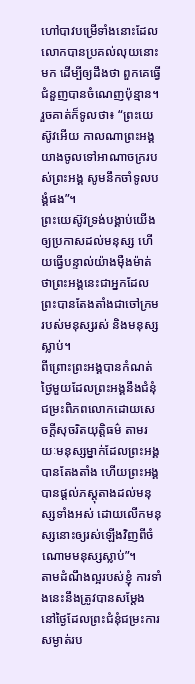ហៅបាវបម្រើទាំងនោះដែលលោកបានប្រគល់លុយនោះមក ដើម្បីឲ្យដឹងថា ពួកគេធ្វើជំនួញបានចំណេញប៉ុន្មាន។
រួចគាត់ក៏ទូលថា៖ “ព្រះយេស៊ូវអើយ កាលណាព្រះអង្គយាងចូលទៅអាណាចក្ររបស់ព្រះអង្គ សូមនឹកចាំទូលបង្គំផង”។
ព្រះយេស៊ូវទ្រង់បង្គាប់យើងឲ្យប្រកាសដល់មនុស្ស ហើយធ្វើបន្ទាល់យ៉ាងម៉ឺងម៉ាត់ថាព្រះអង្គនេះជាអ្នកដែលព្រះបានតែងតាំងជាចៅក្រមរបស់មនុស្សរស់ និងមនុស្សស្លាប់។
ពីព្រោះព្រះអង្គបានកំណត់ថ្ងៃមួយដែលព្រះអង្គនឹងជំនុំជម្រះពិភពលោកដោយសេចក្ដីសុចរិតយុត្តិធម៌ តាមរយៈមនុស្សម្នាក់ដែលព្រះអង្គបានតែងតាំង ហើយព្រះអង្គបានផ្ដល់ភស្តុតាងដល់មនុស្សទាំងអស់ ដោយលើកមនុស្សនោះឲ្យរស់ឡើងវិញពីចំណោមមនុស្សស្លាប់”។
តាមដំណឹងល្អរបស់ខ្ញុំ ការទាំងនេះនឹងត្រូវបានសម្ដែង នៅថ្ងៃដែលព្រះជំនុំជម្រះការសម្ងាត់រប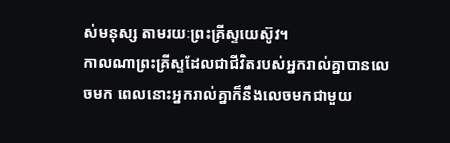ស់មនុស្ស តាមរយៈព្រះគ្រីស្ទយេស៊ូវ។
កាលណាព្រះគ្រីស្ទដែលជាជីវិតរបស់អ្នករាល់គ្នាបានលេចមក ពេលនោះអ្នករាល់គ្នាក៏នឹងលេចមកជាមួយ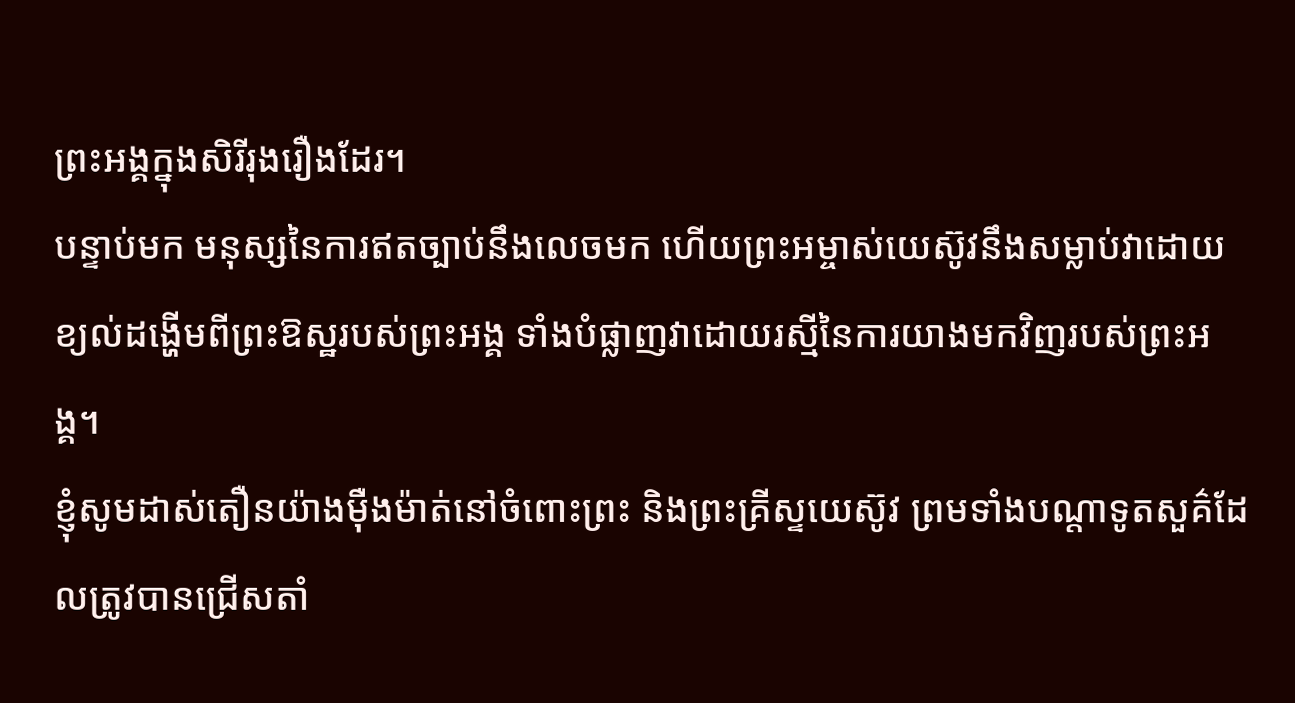ព្រះអង្គក្នុងសិរីរុងរឿងដែរ។
បន្ទាប់មក មនុស្សនៃការឥតច្បាប់នឹងលេចមក ហើយព្រះអម្ចាស់យេស៊ូវនឹងសម្លាប់វាដោយខ្យល់ដង្ហើមពីព្រះឱស្ឋរបស់ព្រះអង្គ ទាំងបំផ្លាញវាដោយរស្មីនៃការយាងមកវិញរបស់ព្រះអង្គ។
ខ្ញុំសូមដាស់តឿនយ៉ាងម៉ឺងម៉ាត់នៅចំពោះព្រះ និងព្រះគ្រីស្ទយេស៊ូវ ព្រមទាំងបណ្ដាទូតសួគ៌ដែលត្រូវបានជ្រើសតាំ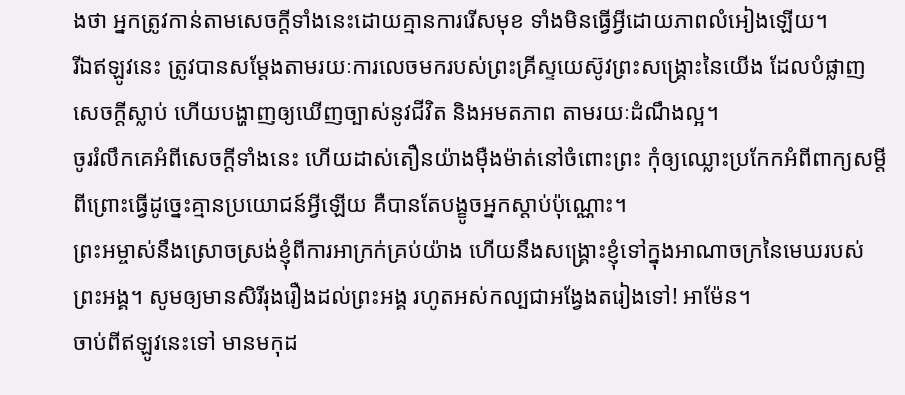ងថា អ្នកត្រូវកាន់តាមសេចក្ដីទាំងនេះដោយគ្មានការរើសមុខ ទាំងមិនធ្វើអ្វីដោយភាពលំអៀងឡើយ។
រីឯឥឡូវនេះ ត្រូវបានសម្ដែងតាមរយៈការលេចមករបស់ព្រះគ្រីស្ទយេស៊ូវព្រះសង្គ្រោះនៃយើង ដែលបំផ្លាញសេចក្ដីស្លាប់ ហើយបង្ហាញឲ្យឃើញច្បាស់នូវជីវិត និងអមតភាព តាមរយៈដំណឹងល្អ។
ចូររំលឹកគេអំពីសេចក្ដីទាំងនេះ ហើយដាស់តឿនយ៉ាងម៉ឺងម៉ាត់នៅចំពោះព្រះ កុំឲ្យឈ្លោះប្រកែកអំពីពាក្យសម្ដី ពីព្រោះធ្វើដូច្នេះគ្មានប្រយោជន៍អ្វីឡើយ គឺបានតែបង្ខូចអ្នកស្ដាប់ប៉ុណ្ណោះ។
ព្រះអម្ចាស់នឹងស្រោចស្រង់ខ្ញុំពីការអាក្រក់គ្រប់យ៉ាង ហើយនឹងសង្គ្រោះខ្ញុំទៅក្នុងអាណាចក្រនៃមេឃរបស់ព្រះអង្គ។ សូមឲ្យមានសិរីរុងរឿងដល់ព្រះអង្គ រហូតអស់កល្បជាអង្វែងតរៀងទៅ! អាម៉ែន។
ចាប់ពីឥឡូវនេះទៅ មានមកុដ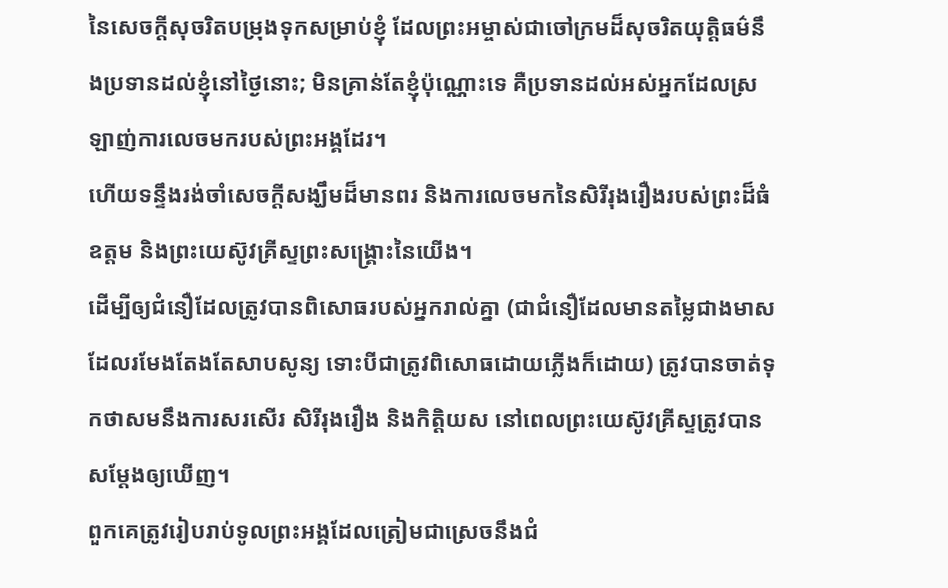នៃសេចក្ដីសុចរិតបម្រុងទុកសម្រាប់ខ្ញុំ ដែលព្រះអម្ចាស់ជាចៅក្រមដ៏សុចរិតយុត្តិធម៌នឹងប្រទានដល់ខ្ញុំនៅថ្ងៃនោះ; មិនគ្រាន់តែខ្ញុំប៉ុណ្ណោះទេ គឺប្រទានដល់អស់អ្នកដែលស្រឡាញ់ការលេចមករបស់ព្រះអង្គដែរ។
ហើយទន្ទឹងរង់ចាំសេចក្ដីសង្ឃឹមដ៏មានពរ និងការលេចមកនៃសិរីរុងរឿងរបស់ព្រះដ៏ធំឧត្ដម និងព្រះយេស៊ូវគ្រីស្ទព្រះសង្គ្រោះនៃយើង។
ដើម្បីឲ្យជំនឿដែលត្រូវបានពិសោធរបស់អ្នករាល់គ្នា (ជាជំនឿដែលមានតម្លៃជាងមាសដែលរមែងតែងតែសាបសូន្យ ទោះបីជាត្រូវពិសោធដោយភ្លើងក៏ដោយ) ត្រូវបានចាត់ទុកថាសមនឹងការសរសើរ សិរីរុងរឿង និងកិត្តិយស នៅពេលព្រះយេស៊ូវគ្រីស្ទត្រូវបានសម្ដែងឲ្យឃើញ។
ពួកគេត្រូវរៀបរាប់ទូលព្រះអង្គដែលត្រៀមជាស្រេចនឹងជំ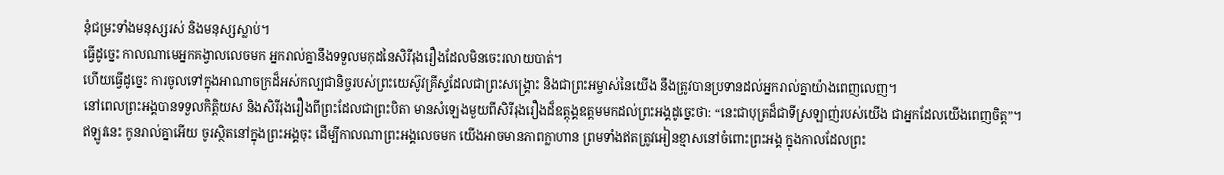នុំជម្រះទាំងមនុស្សរស់ និងមនុស្សស្លាប់។
ធ្វើដូច្នេះ កាលណាមេអ្នកគង្វាលលេចមក អ្នករាល់គ្នានឹងទទួលមកុដនៃសិរីរុងរឿងដែលមិនចេះរលាយបាត់។
ហើយធ្វើដូច្នេះ ការចូលទៅក្នុងអាណាចក្រដ៏អស់កល្បជានិច្ចរបស់ព្រះយេស៊ូវគ្រីស្ទដែលជាព្រះសង្គ្រោះ និងជាព្រះអម្ចាស់នៃយើង នឹងត្រូវបានប្រទានដល់អ្នករាល់គ្នាយ៉ាងពេញលេញ។
នៅពេលព្រះអង្គបានទទួលកិត្តិយស និងសិរីរុងរឿងពីព្រះដែលជាព្រះបិតា មានសំឡេងមួយពីសិរីរុងរឿងដ៏ឧត្ដុង្គឧត្ដមមកដល់ព្រះអង្គដូច្នេះថា: “នេះជាបុត្រដ៏ជាទីស្រឡាញ់របស់យើង ជាអ្នកដែលយើងពេញចិត្ត”។
ឥឡូវនេះ កូនរាល់គ្នាអើយ ចូរស្ថិតនៅក្នុងព្រះអង្គចុះ ដើម្បីកាលណាព្រះអង្គលេចមក យើងអាចមានភាពក្លាហាន ព្រមទាំងឥតត្រូវអៀនខ្មាសនៅចំពោះព្រះអង្គ ក្នុងកាលដែលព្រះ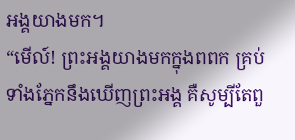អង្គយាងមក។
“មើល៍! ព្រះអង្គយាងមកក្នុងពពក គ្រប់ទាំងភ្នែកនឹងឃើញព្រះអង្គ គឺសូម្បីតែពួ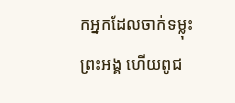កអ្នកដែលចាក់ទម្លុះព្រះអង្គ ហើយពូជ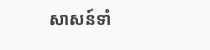សាសន៍ទាំ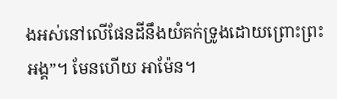ងអស់នៅលើផែនដីនឹងយំគក់ទ្រូងដោយព្រោះព្រះអង្គ”។ មែនហើយ អាម៉ែន។